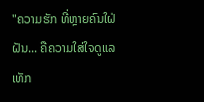"ຄວາມຮັກ ທີ່ຫຼາຍຄົນໃຝ່ຝັນ... ຄືຄວາມໃສ່ໃຈດູແລເທັກ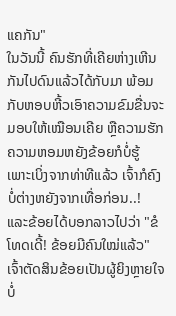ແຄກັນ"
ໃນວັນນີ້ ຄົນຮັກທີ່ເຄີຍຫ່າງເຫີນກັນໄປດົນແລ້ວໄດ້ກັບມາ ພ້ອມກັບຫອບຫີ້ວເອົາຄວາມຂົມຂື່ນຈະມອບໃຫ້ເໝືອນເຄີຍ ຫຼືຄວາມຮັກຄວາມຫອມຫຍັງຂ້ອຍກໍບໍ່ຮູ້ ເພາະເບິ່ງຈາກທ່າທີແລ້ວ ເຈົ້າກໍຄົງບໍ່ຕ່າງຫຍັງຈາກເທື່ອກ່ອນ..!
ແລະຂ້ອຍໄດ້ບອກລາວໄປວ່າ "ຂໍໂທດເດີ້! ຂ້ອຍມີຄົນໃໝ່ແລ້ວ"
ເຈົ້າຕັດສິນຂ້ອຍເປັນຜູ້ຍິງຫຼາຍໃຈ ບໍ່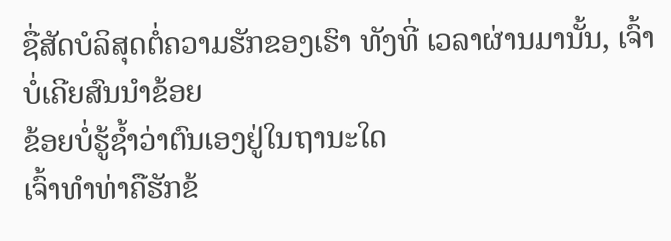ຊື່ສັດບໍລິສຸດຕໍ່ຄວາມຮັກຂອງເຮົາ ທັງທີ່ ເວລາຜ່ານມານັ້ນ, ເຈົ້າບໍ່ເຄີຍສົນນຳຂ້ອຍ
ຂ້ອຍບໍ່ຮູ້ຊໍ້າວ່າຕົນເອງຢູ່ໃນຖານະໃດ
ເຈົ້າທຳທ່າຄືຮັກຂ້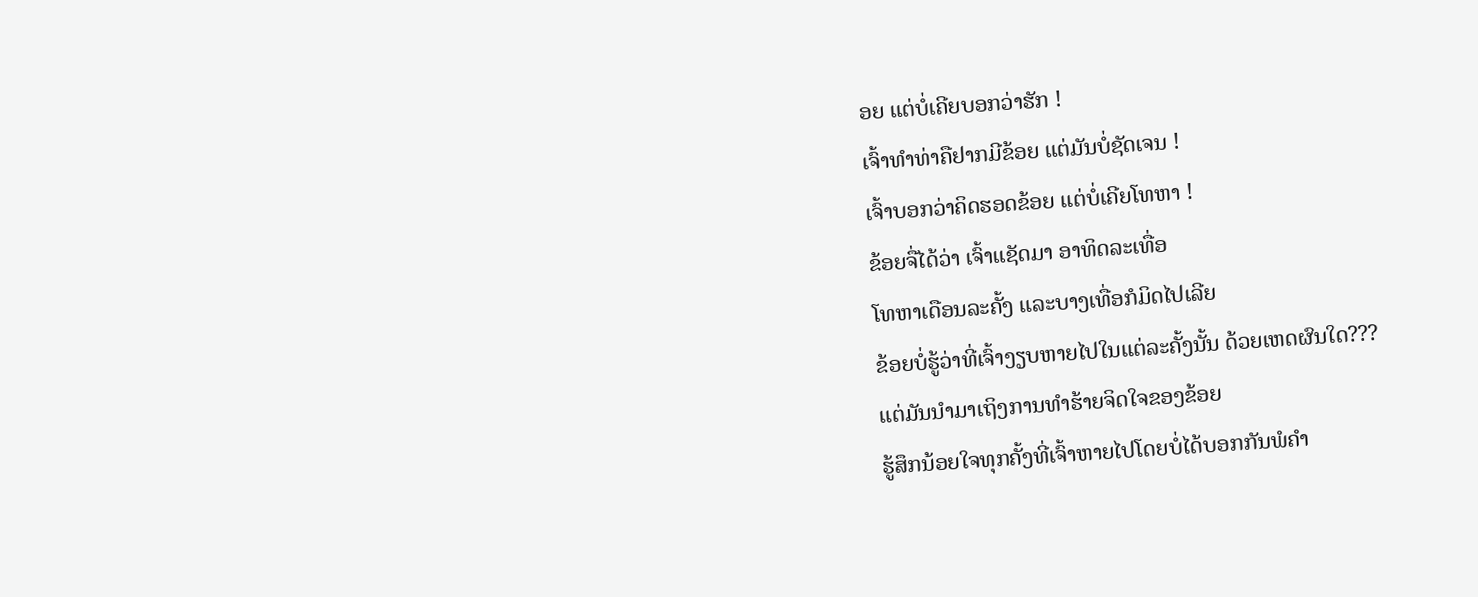ອຍ ແຕ່ບໍ່ເຄີຍບອກວ່າຮັກ !
ເຈົ້າທຳທ່າຄືຢາກມີຂ້ອຍ ແຕ່ມັນບໍ່ຊັດເຈນ !
ເຈົ້າບອກວ່າຄິດຮອດຂ້ອຍ ແຕ່ບໍ່ເຄີຍໂທຫາ !
ຂ້ອຍຈື່ໄດ້ວ່າ ເຈົ້າແຊັດມາ ອາທິດລະເທື່ອ
ໂທຫາເດືອນລະຄັ້ງ ແລະບາງເທື່ອກໍມິດໄປເລີຍ
ຂ້ອຍບໍ່ຮູ້ວ່າທີ່ເຈົ້າງຽບຫາຍໄປໃນແຕ່ລະຄັ້ງນັ້ນ ດ້ວຍເຫດຜົນໃດ???
ແຕ່ມັນນຳມາເຖິງການທຳຮ້າຍຈິດໃຈຂອງຂ້ອຍ
ຮູ້ສຶກນ້ອຍໃຈທຸກຄັ້ງທີ່ເຈົ້າຫາຍໄປໂດຍບໍ່ໄດ້ບອກກັນພໍຄຳ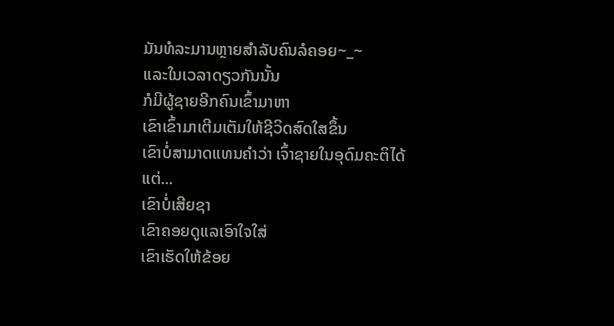ມັນທໍລະມານຫຼາຍສຳລັບຄົນລໍຄອຍ~_~
ແລະໃນເວລາດຽວກັນນັ້ນ
ກໍມີຜູ້ຊາຍອີກຄົນເຂົ້າມາຫາ
ເຂົາເຂົ້າມາເຕີມເຕັມໃຫ້ຊີວິດສົດໃສຂຶ້ນ
ເຂົາບໍ່ສາມາດແທນຄຳວ່າ ເຈົ້າຊາຍໃນອຸດົມຄະຕິໄດ້
ແຕ່...
ເຂົາບໍ່ເສີຍຊາ
ເຂົາຄອຍດູແລເອົາໃຈໃສ່
ເຂົາເຮັດໃຫ້ຂ້ອຍ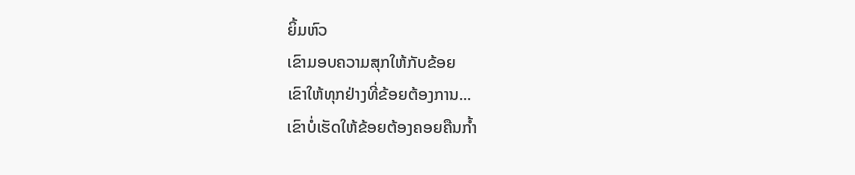ຍິ້ມຫົວ
ເຂົາມອບຄວາມສຸກໃຫ້ກັບຂ້ອຍ
ເຂົາໃຫ້ທຸກຢ່າງທີ່ຂ້ອຍຕ້ອງການ...
ເຂົາບໍ່ເຮັດໃຫ້ຂ້ອຍຕ້ອງຄອຍຄືນກໍ້າ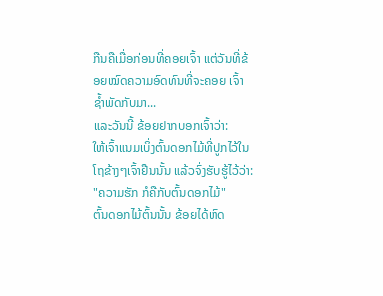ກືນຄືເມື່ອກ່ອນທີ່ຄອຍເຈົ້າ ແຕ່ວັນທີ່ຂ້ອຍໝົດຄວາມອົດທົນທີ່ຈະຄອຍ ເຈົ້າຊໍ້າພັດກັບມາ...
ແລະວັນນີ້ ຂ້ອຍຢາກບອກເຈົ້າວ່າ:
ໃຫ້ເຈົ້າແນມເບິ່ງຕົ້ນດອກໄມ້ທີ່ປູກໄວ້ໃນໂຖຂ້າງໆເຈົ້າຢືນນັ້ນ ແລ້ວຈົ່ງຮັບຮູ້ໄວ້ວ່າ:
"ຄວາມຮັກ ກໍຄືກັບຕົ້ນດອກໄມ້"
ຕົ້ນດອກໄມ້ຕົ້ນນັ້ນ ຂ້ອຍໄດ້ຫົດ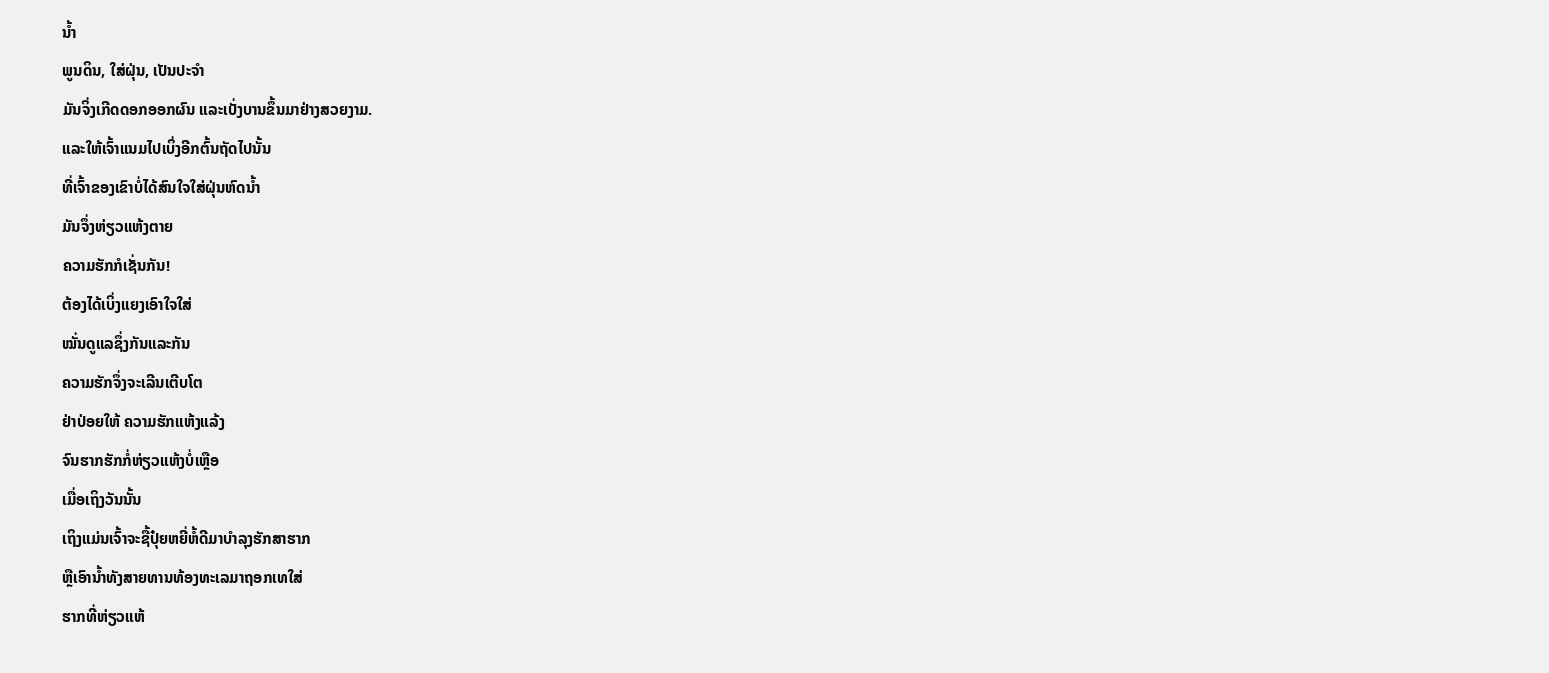ນໍ້າ
ພູນດິນ, ໃສ່ຝຸ່ນ, ເປັນປະຈຳ
ມັນຈິ່ງເກີດດອກອອກຜົນ ແລະເບັ່ງບານຂຶ້ນມາຢ່າງສວຍງາມ.
ແລະໃຫ້ເຈົ້າແນມໄປເບິ່ງອີກຕົ້ນຖັດໄປນັ້ນ
ທີ່ເຈົ້າຂອງເຂົາບໍ່ໄດ້ສົນໃຈໃສ່ຝຸ່ນຫົດນໍ້າ
ມັນຈຶ່ງຫ່ຽວແຫ້ງຕາຍ
ຄວາມຮັກກໍເຊັ່ນກັນ!
ຕ້ອງໄດ້ເບິ່ງແຍງເອົາໃຈໃສ່
ໝັ່ນດູແລຊຶ່ງກັນແລະກັນ
ຄວາມຮັກຈຶ່ງຈະເລີນເຕີບໂຕ
ຢ່າປ່ອຍໃຫ້ ຄວາມຮັກແຫ້ງແລ້ງ
ຈົນຮາກຮັກກໍ່ຫ່ຽວແຫ້ງບໍ່ເຫຼືອ
ເມື່ອເຖິງວັນນັ້ນ
ເຖິງແມ່ນເຈົ້າຈະຊື້ປຸ໋ຍຫຍີ່ຫໍ້ດີມາບຳລຸງຮັກສາຮາກ
ຫຼືເອົານໍ້າທັງສາຍທານທ້ອງທະເລມາຖອກເທໃສ່
ຮາກທີ່ຫ່ຽວແຫ້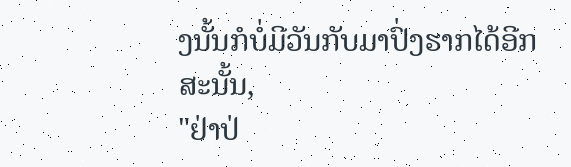ງນັ້ນກໍບໍ່ມີວັນກັບມາປົ່ງຮາກໄດ້ອີກ
ສະນັ້ນ,
"ຢ່າປ່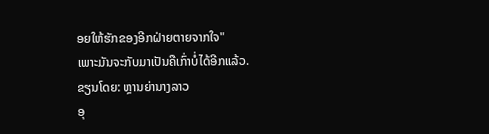ອຍໃຫ້ຮັກຂອງອີກຝ່າຍຕາຍຈາກໃຈ"
ເພາະມັນຈະກັບມາເປັນຄືເກົ່າບໍ່ໄດ້ອີກແລ້ວ.
ຂຽນໂດຍ: ຫຼານຍ່ານາງລາວ
ອຸ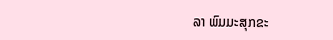ລາ ພົມມະສຸກຂະ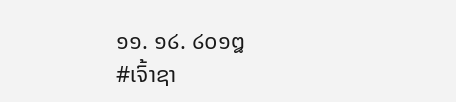໑໑. ໑໒. ໒໐໑໘
#ເຈົ້າຊາ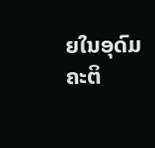ຍໃນອຸດົມຄະຕິ